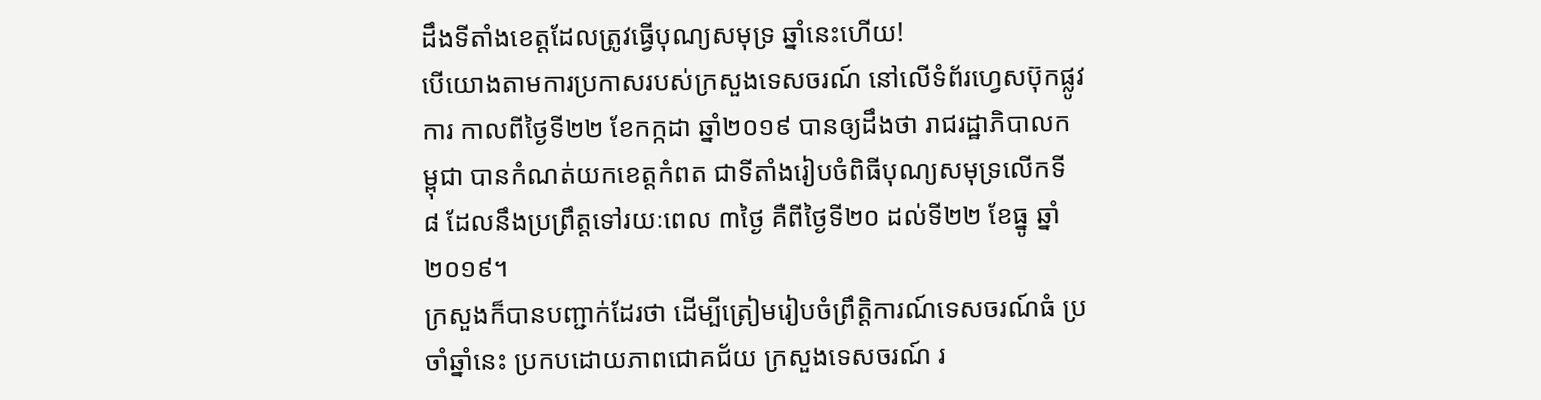ដឹងទីតាំងខេត្តដែលត្រូវធ្វើបុណ្យសមុទ្រ ឆ្នាំនេះហើយ!
បើយោងតាមការប្រកាសរបស់ក្រសួងទេសចរណ៍ នៅលើទំព័រហ្វេសប៊ុកផ្លូវការ កាលពីថ្ងៃទី២២ ខែកក្កដា ឆ្នាំ២០១៩ បានឲ្យដឹងថា រាជរដ្ឋាភិបាលកម្ពុជា បានកំណត់យកខេត្តកំពត ជាទីតាំងរៀបចំពិធីបុណ្យសមុទ្រលើកទី ៨ ដែលនឹងប្រព្រឹត្តទៅរយៈពេល ៣ថ្ងៃ គឺពីថ្ងៃទី២០ ដល់ទី២២ ខែធ្នូ ឆ្នាំ២០១៩។
ក្រសួងក៏បានបញ្ជាក់ដែរថា ដើម្បីត្រៀមរៀបចំព្រឹត្តិការណ៍ទេសចរណ៍ធំ ប្រចាំឆ្នាំនេះ ប្រកបដោយភាពជោគជ័យ ក្រសួងទេសចរណ៍ រ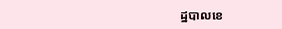ដ្ឋបាលខេ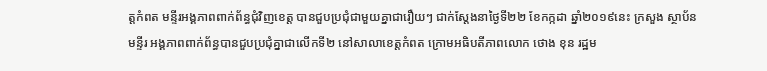ត្តកំពត មន្ទីរអង្គភាពពាក់ព័ន្ធជុំវិញខេត្ត បានជួបប្រជុំជាមួយគ្នាជារឿយៗ ជាក់ស្ដែងនាថ្ងៃទី២២ ខែកក្កដា ឆ្នាំ២០១៩នេះ ក្រសួង ស្ថាប័នមន្ទីរ អង្គភាពពាក់ព័ន្ធបានជួបប្រជុំគ្នាជាលើកទី២ នៅសាលាខេត្តកំពត ក្រោមអធិបតីភាពលោក ថោង ខុន រដ្ឋម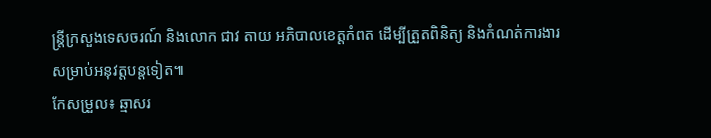ន្ត្រីក្រសួងទេសចរណ៍ និងលោក ជាវ តាយ អភិបាលខេត្តកំពត ដើម្បីត្រួតពិនិត្យ និងកំណត់ការងារសម្រាប់អនុវត្តបន្តទៀត៕
កែសម្រួល៖ ឆ្មាសរ